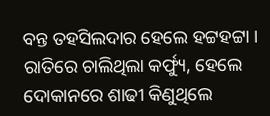ବନ୍ତ ତହସିଲଦାର ହେଲେ ହଟ୍ଟହଟ୍ଟା । ରାତିରେ ଚାଲିଥିଲା କର୍ଫ୍ୟୁ, ହେଲେ ଦୋକାନରେ ଶାଢୀ କିଣୁଥିଲେ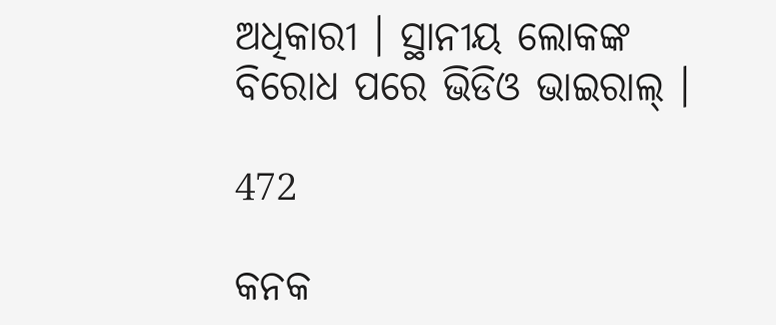ଅଧିକାରୀ । ସ୍ଥାନୀୟ ଲୋକଙ୍କ ବିରୋଧ ପରେ ଭିଡିଓ ଭାଇରାଲ୍ ।

472

କନକ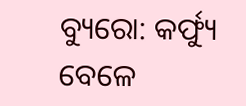ବ୍ୟୁରୋ: କର୍ଫ୍ୟୁ ବେଳେ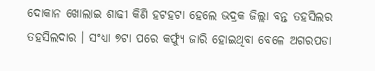ଦୋକାନ ଖୋଲାଇ ଶାଢୀ କିଣି ହଟହଟା ହେଲେ ଭଦ୍ରକ ଜିଲ୍ଲା ବନ୍ତ ତହସିଲର ତହସିଲଦାର । ସଂଧ୍ୟା ୭ଟା ପରେ କର୍ଫ୍ୟୁ ଜାରି ହୋଇଥିବା ବେଳେ ଅଗରପଡା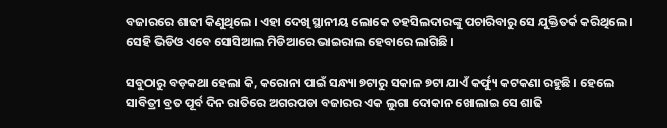ବଜାରରେ ଶାଢୀ କିଣୁଥିଲେ । ଏହା ଦେଖି ସ୍ଥାନୀୟ ଲୋକେ ତହସିଲଦାରଙ୍କୁ ପଚାରିବାରୁ ସେ ଯୁକ୍ତିତର୍କ କରିଥିଲେ । ସେହି ଭିଡିଓ ଏବେ ସୋସିଆଲ ମିଡିଆରେ ଭାଇରାଲ ହେବାରେ ଲାଗିଛି ।

ସବୁଠାରୁ ବଡ଼କଥା ହେଲା କି, କରୋନା ପାଇଁ ସନ୍ଧ୍ୟା ୭ଟାରୁ ସକାଳ ୭ଟା ଯାଏଁ କର୍ଫ୍ୟୁ କଟକଣା ରହୁଛି । ହେଲେ ସାବିତ୍ରୀ ବ୍ରତ ପୂର୍ବ ଦିନ ରାତିରେ ଅଗରପଡା ବଜାରର ଏକ ଲୁଗା ଦୋକାନ ଖୋଲାଇ ସେ ଶାଢି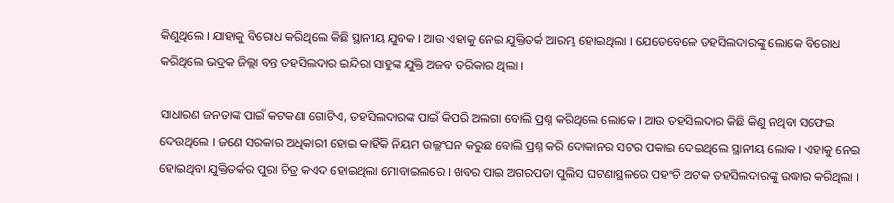କିଣୁଥିଲେ । ଯାହାକୁ ବିରୋଧ କରିଥିଲେ କିଛି ସ୍ଥାନୀୟ ଯୁବକ । ଆଉ ଏହାକୁ ନେଇ ଯୁକ୍ତିତର୍କ ଆରମ୍ଭ ହୋଇଥିଲା । ଯେତେବେଳେ ତହସିଲଦାରଙ୍କୁ ଲୋକେ ବିରୋଧ କରିଥିଲେ ଭଦ୍ରକ ଜିଲ୍ଲା ବନ୍ତ ତହସିଲଦାର ଇନ୍ଦିରା ସାହୁଙ୍କ ଯୁକ୍ତି ଅଜବ ତରିକାର ଥିଲା ।

ସାଧାରଣ ଜନତାଙ୍କ ପାଇଁ କଟକଣା ଗୋଟିଏ, ତହସିଲଦାରଙ୍କ ପାଇଁ କିପରି ଅଲଗା ବୋଲି ପ୍ରଶ୍ନ କରିଥିଲେ ଲୋକେ । ଆଉ ତହସିଲଦାର କିଛି କିଣୁ ନଥିବା ସଫେଇ ଦେଉଥିଲେ । ଜଣେ ସରକାର ଅଧିକାରୀ ହୋଇ କାହିଁକି ନିୟମ ଉଲ୍ଲଂଘନ କରୁଛ ବୋଲି ପ୍ରଶ୍ନ କରି ଦୋକାନର ସଟର ପକାଇ ଦେଇଥିଲେ ସ୍ଥାନୀୟ ଲୋକ । ଏହାକୁ ନେଇ ହୋଇଥିବା ଯୁକ୍ତିତର୍କର ପୁରା ଚିତ୍ର କଏଦ ହୋଇଥିଲା ମୋବାଇଲରେ । ଖବର ପାଇ ଅଗରପଡା ପୁଲିସ ଘଟଣାସ୍ଥଳରେ ପହଂଚି ଅଟକ ତହସିଲଦାରଙ୍କୁ ଉଦ୍ଧାର କରିଥିଲା ।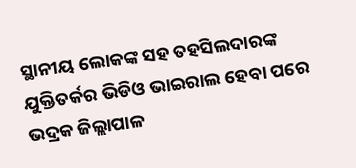ସ୍ଥାନୀୟ ଲୋକଙ୍କ ସହ ତହସିଲଦାରଙ୍କ ଯୁକ୍ତିତର୍କର ଭିଡିଓ ଭାଇରାଲ ହେବା ପରେ ଭଦ୍ରକ ଜିଲ୍ଲାପାଳ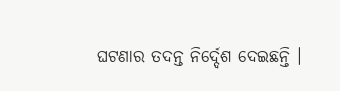ଘଟଣାର ତଦନ୍ତ ନିର୍ଦ୍ଦେଶ ଦେଇଛନ୍ତି ।